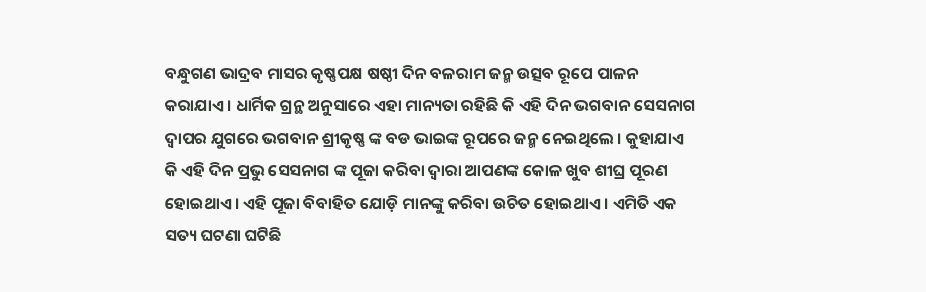ବନ୍ଧୁଗଣ ଭାଦ୍ରବ ମାସର କୃଷ୍ଣପକ୍ଷ ଷଷ୍ଠୀ ଦିନ ବଳରାମ ଜନ୍ମ ଉତ୍ସବ ରୂପେ ପାଳନ କରାଯାଏ । ଧାର୍ମିକ ଗ୍ରନ୍ଥ ଅନୁସାରେ ଏହା ମାନ୍ୟତା ରହିଛି କି ଏହି ଦିନ ଭଗବାନ ସେସନାଗ ଦ୍ଵାପର ଯୁଗରେ ଭଗବାନ ଶ୍ରୀକୃଷ୍ଣ ଙ୍କ ବଡ ଭାଇଙ୍କ ରୂପରେ ଜନ୍ମ ନେଇଥିଲେ । କୁହାଯାଏ କି ଏହି ଦିନ ପ୍ରଭୁ ସେସନାଗ ଙ୍କ ପୂଜା କରିବା ଦ୍ୱାରା ଆପଣଙ୍କ କୋଳ ଖୁବ ଶୀଘ୍ର ପୂରଣ ହୋଇଥାଏ । ଏହି ପୂଜା ବିବାହିତ ଯୋଡ଼ି ମାନଙ୍କୁ କରିବା ଉଚିତ ହୋଇଥାଏ । ଏମିତି ଏକ ସତ୍ୟ ଘଟଣା ଘଟିଛି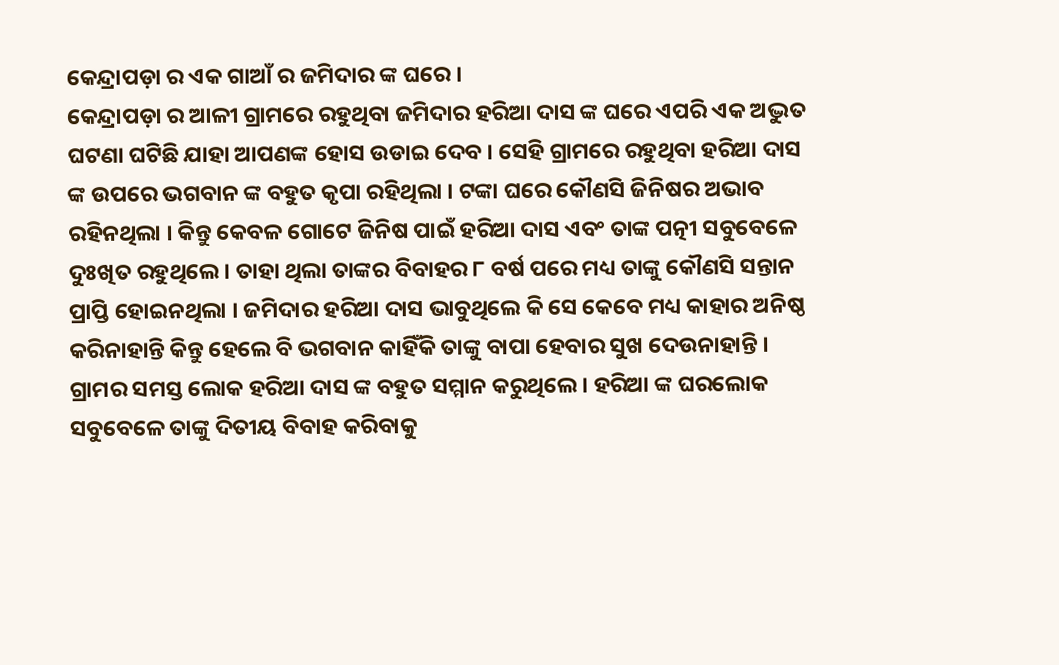କେନ୍ଦ୍ରାପଡ଼ା ର ଏକ ଗାଆଁ ର ଜମିଦାର ଙ୍କ ଘରେ ।
କେନ୍ଦ୍ରାପଡ଼ା ର ଆଳୀ ଗ୍ରାମରେ ରହୁଥିବା ଜମିଦାର ହରିଆ ଦାସ ଙ୍କ ଘରେ ଏପରି ଏକ ଅଦ୍ଭୁତ ଘଟଣା ଘଟିଛି ଯାହା ଆପଣଙ୍କ ହୋସ ଉଡାଇ ଦେବ । ସେହି ଗ୍ରାମରେ ରହୁଥିବା ହରିଆ ଦାସ ଙ୍କ ଉପରେ ଭଗବାନ ଙ୍କ ବହୁତ କୃପା ରହିଥିଲା । ଟଙ୍କା ଘରେ କୌଣସି ଜିନିଷର ଅଭାବ ରହିନଥିଲା । କିନ୍ତୁ କେବଳ ଗୋଟେ ଜିନିଷ ପାଇଁ ହରିଆ ଦାସ ଏବଂ ତାଙ୍କ ପତ୍ନୀ ସବୁବେଳେ ଦୁଃଖିତ ରହୁଥିଲେ । ତାହା ଥିଲା ତାଙ୍କର ବିବାହର ୮ ବର୍ଷ ପରେ ମଧ୍ୟ ତାଙ୍କୁ କୌଣସି ସନ୍ତାନ ପ୍ରାପ୍ତି ହୋଇନଥିଲା । ଜମିଦାର ହରିଆ ଦାସ ଭାବୁଥିଲେ କି ସେ କେବେ ମଧ୍ୟ କାହାର ଅନିଷ୍ଠ କରିନାହାନ୍ତି କିନ୍ତୁ ହେଲେ ବି ଭଗବାନ କାହିଁକି ତାଙ୍କୁ ବାପା ହେବାର ସୁଖ ଦେଉନାହାନ୍ତି ।
ଗ୍ରାମର ସମସ୍ତ ଲୋକ ହରିଆ ଦାସ ଙ୍କ ବହୁତ ସମ୍ମାନ କରୁଥିଲେ । ହରିଆ ଙ୍କ ଘରଲୋକ ସବୁବେଳେ ତାଙ୍କୁ ଦିତୀୟ ବିବାହ କରିବାକୁ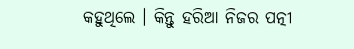କହୁଥିଲେ । କିନ୍ତୁ ହରିଆ ନିଜର ପତ୍ନୀ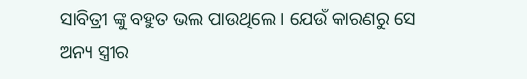ସାବିତ୍ରୀ ଙ୍କୁ ବହୁତ ଭଲ ପାଉଥିଲେ । ଯେଉଁ କାରଣରୁ ସେ ଅନ୍ୟ ସ୍ତ୍ରୀର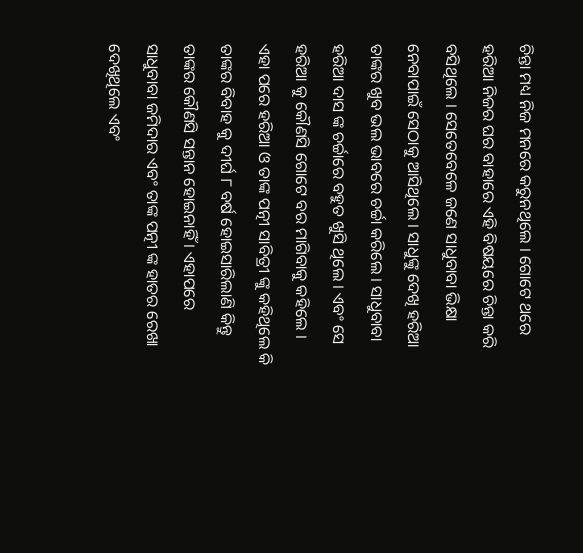ଚିନ୍ତା ମଧ୍ୟ ନିଜ ମନରେ କରୁନଥିଲେ । ଗୋଟେ ଥରେ ହରିଆ ନିଜର ଘର ବାହାରେ ଏହି ବିଷୟରେ ଚିନ୍ତା କରି ବସିଥିଲେ । ସେତେବେଳେ ଜଣେ ସାଧୁବାବା ଭିକ୍ଷା ନେବାପାଇଁ ସେଠାକୁ ଆସିଥିଲେ । ସାଧୁଙ୍କୁ ଦେଖି ହରିଆ ତାଙ୍କର ଖୁବ ଭଲ ଭାବରେ ଚର୍ଚ୍ଚା କରିଲେ । ସାଧୁବାବା ହରିଆ ଦାସ ଙ୍କ ଚର୍ଚ୍ଚାରେ ବହୁତ ଖୁସି ଥିଲେ । ଏବଂ ସେ ହରିଆ କୁ କୌଣସି ଗୋଟେ ବର ମାଗିବାକୁ କହିଲେ ।
ଏହା ପରେ ହରିଆ ଓ ତାଙ୍କ ପତ୍ନୀ ସାବିତ୍ରୀ ଙ୍କୁ କହିଥିଲେ କି ତାଙ୍କର ବିବାହ କୁ ଦୀର୍ଘ ୮ ବର୍ଷ ହୋଇସାରିଲାଣି କିନ୍ତୁ ତାଙ୍କର କୌଣସି ସନ୍ତାନ ହୋଇନାହିଁ । ଏହାପରେ ସାଧୁବାବା ଜମିଦାର ଏବଂ ତାଙ୍କ ପତ୍ନୀ ଙ୍କ ହାତର ରେଖା ଦେଖିଥିଲେ ଏବଂ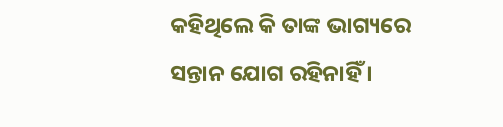କହିଥିଲେ କି ତାଙ୍କ ଭାଗ୍ୟରେ ସନ୍ତାନ ଯୋଗ ରହିନାହିଁ ।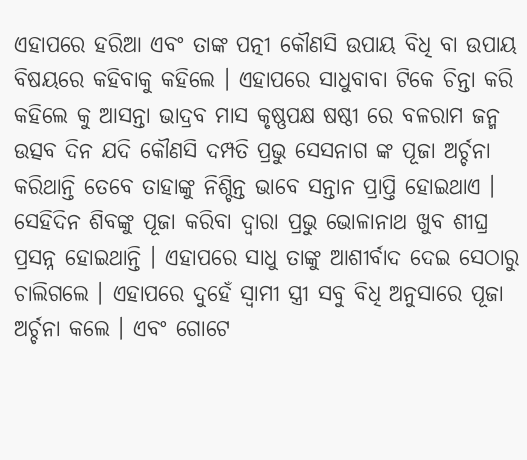ଏହାପରେ ହରିଆ ଏବଂ ତାଙ୍କ ପତ୍ନୀ କୌଣସି ଉପାୟ ବିଧି ବା ଉପାୟ ବିଷୟରେ କହିବାକୁ କହିଲେ । ଏହାପରେ ସାଧୁବାବା ଟିକେ ଚିନ୍ତା କରି କହିଲେ କୁ ଆସନ୍ତା ଭାଦ୍ରବ ମାସ କୃଷ୍ଣପକ୍ଷ ଷଷ୍ଠୀ ରେ ବଳରାମ ଜନ୍ମ ଉତ୍ସବ ଦିନ ଯଦି କୌଣସି ଦମ୍ପତି ପ୍ରଭୁ ସେସନାଗ ଙ୍କ ପୂଜା ଅର୍ଚ୍ଚନା କରିଥାନ୍ତି ତେବେ ତାହାଙ୍କୁ ନିଶ୍ଚିନ୍ତ ଭାବେ ସନ୍ତାନ ପ୍ରାପ୍ତି ହୋଇଥାଏ ।
ସେହିଦିନ ଶିବଙ୍କୁ ପୂଜା କରିବା ଦ୍ୱାରା ପ୍ରଭୁ ଭୋଳାନାଥ ଖୁବ ଶୀଘ୍ର ପ୍ରସନ୍ନ ହୋଇଥାନ୍ତି । ଏହାପରେ ସାଧୁ ତାଙ୍କୁ ଆଶୀର୍ବାଦ ଦେଇ ସେଠାରୁ ଚାଲିଗଲେ । ଏହାପରେ ଦୁହେଁ ସ୍ବାମୀ ସ୍ତ୍ରୀ ସବୁ ବିଧି ଅନୁସାରେ ପୂଜା ଅର୍ଚ୍ଚନା କଲେ । ଏବଂ ଗୋଟେ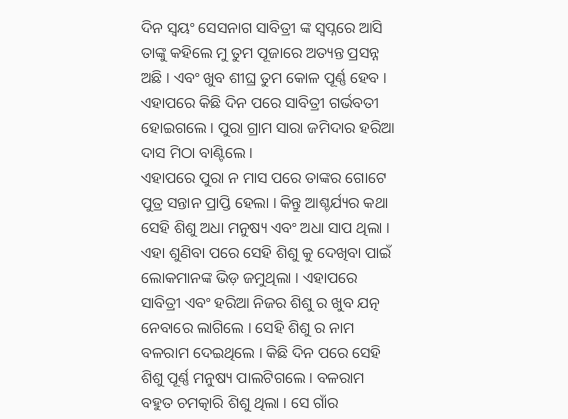ଦିନ ସ୍ଵୟଂ ସେସନାଗ ସାବିତ୍ରୀ ଙ୍କ ସ୍ୱପ୍ନରେ ଆସି ତାଙ୍କୁ କହିଲେ ମୁ ତୁମ ପୂଜାରେ ଅତ୍ୟନ୍ତ ପ୍ରସନ୍ନ ଅଛି । ଏବଂ ଖୁବ ଶୀଘ୍ର ତୁମ କୋଳ ପୂର୍ଣ୍ଣ ହେବ । ଏହାପରେ କିଛି ଦିନ ପରେ ସାବିତ୍ରୀ ଗର୍ଭବତୀ ହୋଇଗଲେ । ପୁରା ଗ୍ରାମ ସାରା ଜମିଦାର ହରିଆ ଦାସ ମିଠା ବାଣ୍ଟିଲେ ।
ଏହାପରେ ପୁରା ନ ମାସ ପରେ ତାଙ୍କର ଗୋଟେ ପୁତ୍ର ସନ୍ତାନ ପ୍ରାପ୍ତି ହେଲା । କିନ୍ତୁ ଆଶ୍ଚର୍ଯ୍ୟର କଥା ସେହି ଶିଶୁ ଅଧା ମନୁଷ୍ୟ ଏବଂ ଅଧା ସାପ ଥିଲା । ଏହା ଶୁଣିବା ପରେ ସେହି ଶିଶୁ କୁ ଦେଖିବା ପାଇଁ ଲୋକମାନଙ୍କ ଭିଡ଼ ଜମୁଥିଲା । ଏହାପରେ ସାବିତ୍ରୀ ଏବଂ ହରିଆ ନିଜର ଶିଶୁ ର ଖୁବ ଯତ୍ନ ନେବାରେ ଲାଗିଲେ । ସେହି ଶିଶୁ ର ନାମ ବଳରାମ ଦେଇଥିଲେ । କିଛି ଦିନ ପରେ ସେହି ଶିଶୁ ପୂର୍ଣ୍ଣ ମନୁଷ୍ୟ ପାଲଟିଗଲେ । ବଳରାମ ବହୁତ ଚମତ୍କାରି ଶିଶୁ ଥିଲା । ସେ ଗାଁର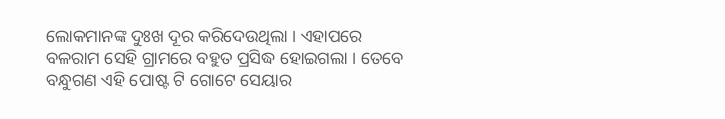ଲୋକମାନଙ୍କ ଦୁଃଖ ଦୂର କରିଦେଉଥିଲା । ଏହାପରେ ବଳରାମ ସେହି ଗ୍ରାମରେ ବହୁତ ପ୍ରସିଦ୍ଧ ହୋଇଗଲା । ତେବେ ବନ୍ଧୁଗଣ ଏହି ପୋଷ୍ଟ ଟି ଗୋଟେ ସେୟାର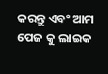କରନ୍ତୁ ଏବଂ ଆମ ପେଜ କୁ ଲାଇକ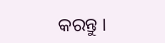କରନ୍ତୁ ।